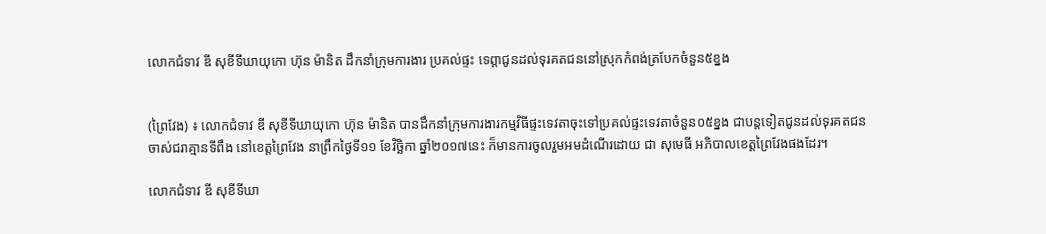លោកជំទាវ ឌី សុខីទីឃាយុកោ ហ៊ុន ម៉ានិត ដឹកនាំក្រុមការងារ ប្រគល់ផ្ទះ ទេព្តាជូនដល់ទុរគតជននៅស្រុកកំពង់ត្របែកចំនួន៥ខ្នង


(ព្រៃវែង) ៖ លោកជំទាវ ឌី សុខីទីឃាយុកោ ហ៊ុន ម៉ានិត បានដឹកនាំក្រុមការងារកម្មវិធីផ្ទះទេវតាចុះទៅប្រគល់ផ្ទះទេវតាចំនួន០៥ខ្នង ជាបន្តទៀតជូនដល់ទុរគតជន ចាស់ជរាគ្មានទីពឹង នៅខេត្តព្រៃវែង នាព្រឹកថ្ងៃទី១១ ខែវិច្ឆិកា ឆ្នាំ២០១៧នេះ ក៏មានការចូលរួមអមដំណេីរដោយ ជា សុមេធី អភិបាលខេត្តព្រៃវែងផងដែរ។

លោកជំទាវ ឌី សុខីទីឃា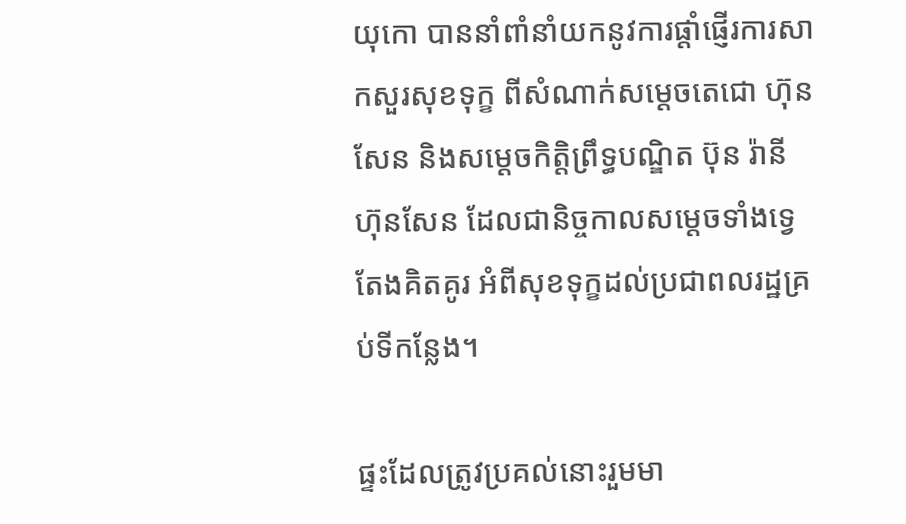យុកោ បាននាំពាំនាំយកនូវការផ្តាំផ្ញើរការសាកសួរសុខទុក្ខ ពីសំណាក់សម្តេចតេជោ ហ៊ុន សែន និងសម្តេចកិត្តិព្រឹទ្ធបណ្ឌិត ប៊ុន រ៉ានី ហ៊ុនសែន ដែលជានិច្ចកាលសម្តេចទាំងទ្វេតែងគិតគូរ អំពីសុខទុក្ខដល់ប្រជាពលរដ្ឋគ្រប់ទីកន្លែង។

ផ្ទះដែលត្រូវប្រគល់នោះរួមមា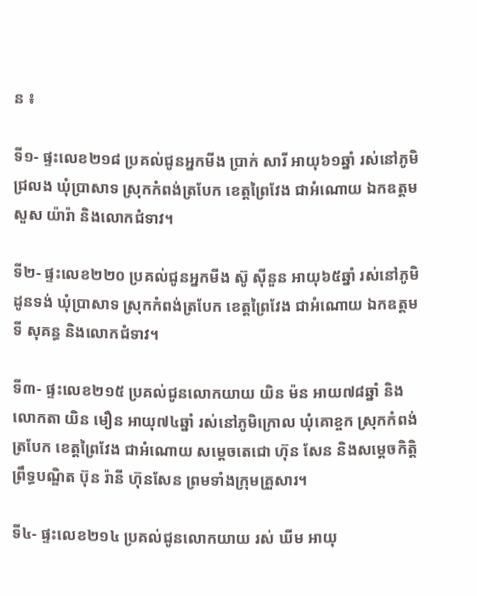ន ៖

ទី១- ផ្ទះលេខ២១៨ ប្រគល់ជូនអ្នកមីង ប្រាក់ សារី អាយុ៦១ឆ្នាំ រស់នៅភូមិជ្រលង ឃុំប្រាសាទ ស្រុកកំពង់ត្របែក ខេត្តព្រៃវែង ជាអំណោយ ឯកឧត្តម សួស យ៉ារ៉ា និងលោកជំទាវ។

ទី២- ផ្ទះលេខ២២០ ប្រគល់ជូនអ្នកមីង ស៊ូ សុីនួន អាយុ៦៥ឆ្នាំ រស់នៅភូមិដូនទង់ ឃុំប្រាសាទ ស្រុកកំពង់ត្របែក ខេត្តព្រៃវែង ជាអំណោយ ឯកឧត្តម ទី សុគន្ធ និងលោកជំទាវ។

ទី៣- ផ្ទះលេខ២១៥ ប្រគល់ជូនលោកយាយ យិន ម៉ន អាយ៧៨ឆ្នាំ និងលោកតា យិន មឿន អាយុ៧៤ឆ្នាំ រស់នៅភូមិក្រោល ឃុំគោខ្ចក ស្រុកកំពង់ត្របែក ខេត្តព្រៃវែង ជាអំណោយ សម្តេចតេជោ ហ៊ុន សែន និងសម្តេចកិត្តិព្រឹទ្ធបណ្ឌិត ប៊ុន រ៉ានី ហ៊ុនសែន ព្រមទាំងក្រុមគ្រួសារ។

ទី៤- ផ្ទះលេខ២១៤ ប្រគល់ជូនលោកយាយ រស់ ឃីម អាយុ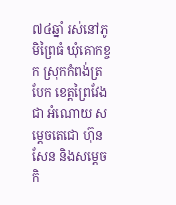៧៤ឆ្នាំ រស់នៅភូមិព្រៃធំ ឃុំគោកខ្ចក ស្រុកកំពង់ត្របែក ខេត្តព្រៃវែង ជា អំណោយ សម្តេចតេជោ ហ៊ុន សែន និងសម្តេចកិ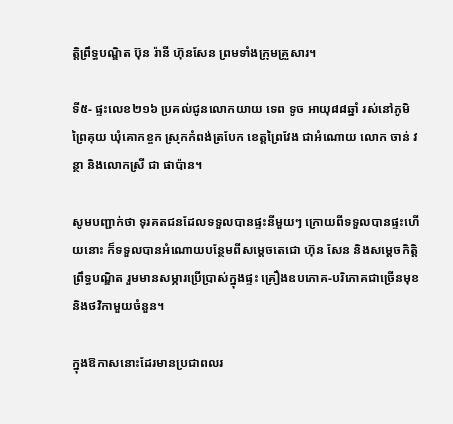ត្តិព្រឹទ្ធបណ្ឌិត ប៊ុន រ៉ានី ហ៊ុនសែន ព្រមទាំងក្រុមគ្រួសារ។

ទី៥- ផ្ទះលេខ២១៦ ប្រគល់ជូនលោកយាយ ទេព ទូច អាយុ៨៨ឆ្នាំ រស់នៅភូមិព្រៃគុយ ឃុំគោកខ្ចក ស្រុកកំពង់ត្របែក ខេត្តព្រៃវែង ជាអំណោយ លោក ចាន់ វន្ថា និងលោកស្រី ជា ផាប៉ាន។

សូមបញ្ជាក់ថា ទុរគតជនដែលទទួលបានផ្ទះនីមួយៗ ក្រោយពីទទួលបានផ្ទះហើយនោះ ក៏ទទួលបានអំណោយបន្ថែមពីសម្តេចតេជោ ហ៊ុន សែន និងសម្តេចកិត្តិព្រឹទ្ធបណ្ឌិត រួមមានសម្ភារប្រើប្រាស់ក្នុងផ្ទះ គ្រឿងឧបភោគ-បរិភោគជាច្រើនមុខ និងថវិកាមួយចំនួន។

ក្នុងឱកាសនោះដែរមានប្រជាពលរ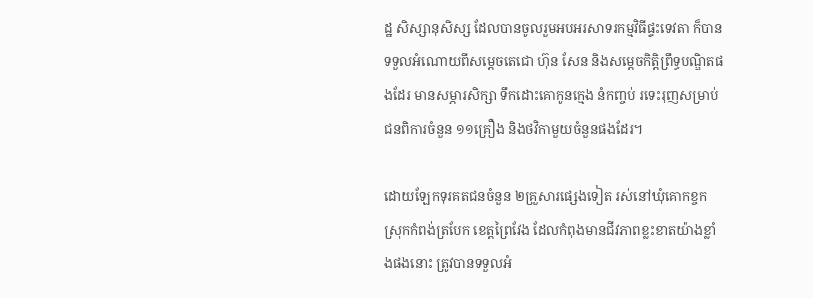ដ្ឋ សិស្សានុសិស្ស ដែលបានចូលរួមអបអរសាទរកម្មវិធីផ្ទះទេវតា ក៏បានទទួលអំណោយពីសម្តេចតេជោ ហ៊ុន សែន និងសម្តេចកិត្តិព្រឹទ្ធបណ្ឌិតផងដែរ មានសម្ភារសិក្សា ទឹកដោះគោកូនក្មេង នំកញ្ចប់ រទេះរុញសម្រាប់ជនពិការចំនួន ១១គ្រឿង និងថវិកាមួយចំនួនផងដែរ។

ដោយឡែកទុរគតជនចំនួន ២គ្រួសារផ្សេងទៀត រស់នៅឃុំគោកខ្ចក ស្រុកកំពង់ត្របែក ខេត្តព្រៃវែង ដែលកំពុងមានជីវភាពខ្លះខាតយ៉ាងខ្លាំងផងនោះ ត្រូវបានទទួលអំ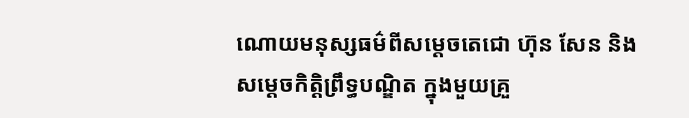ណោយមនុស្សធម៌ពីសម្តេចតេជោ ហ៊ុន សែន និងសម្តេចកិត្តិព្រឹទ្ធបណ្ឌិត ក្នុងមួយគ្រួ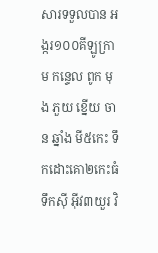សារទទួលបាន អង្ករ១០០គីឡូក្រាម កន្ទេល ពូក មុង ភួយ ខ្នើយ ចាន ឆ្នាំង មី៥កេះ ទឹកដោះគោ២កេះធំ ទឹកសុី អុីវ៣យួរ វិ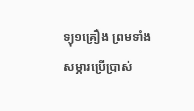ទ្យុ១គ្រឿង ព្រមទាំងសម្ភារប្រើប្រាស់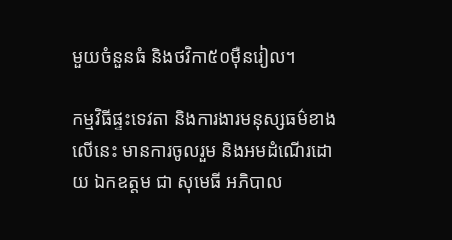មួយចំនួនធំ និងថវិកា៥០មុឺនរៀល។

កម្មវិធីផ្ទះទេវតា និងការងារមនុស្សធម៌ខាងលើនេះ មានការចូលរួម និងអមដំណើរដោយ ឯកឧត្តម ជា សុមេធី អភិបាល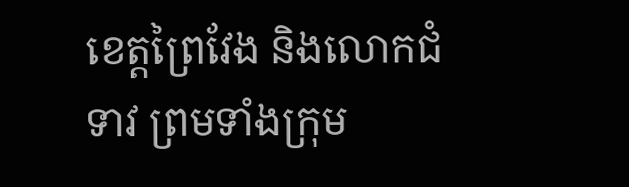ខេត្តព្រៃវែង និងលោកជំទាវ ព្រមទាំងក្រុម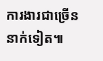ការងារជាច្រើននាក់ទៀត៕